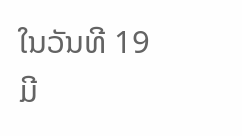ໃນວັນທີ 19 ມີ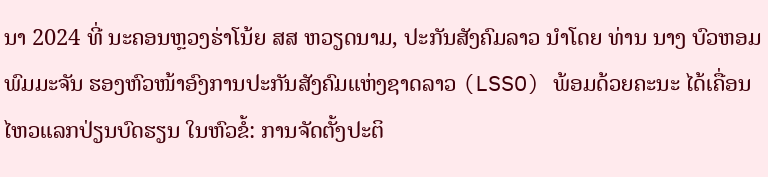ນາ 2024 ທີ່ ນະຄອນຫຼວງຮ່າໂນ້ຍ ສສ ຫວຽດນາມ, ປະກັນສັງຄົມລາວ ນໍາໂດຍ ທ່ານ ນາງ ບົວຫອມ ພົມມະຈັນ ຮອງຫົວໜ້າອົງການປະກັນສັງຄົມແຫ່ງຊາດລາວ (LSSO) ພ້ອມດ້ວຍຄະນະ ໄດ້ເຄື່ອນໄຫວແລກປ່ຽນບົດຮຽນ ໃນຫົວຂໍ້: ການຈັດຕັ້ງປະຕິ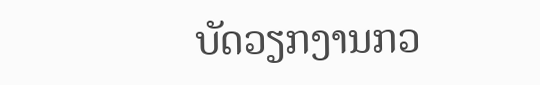ບັດວຽກງານກວ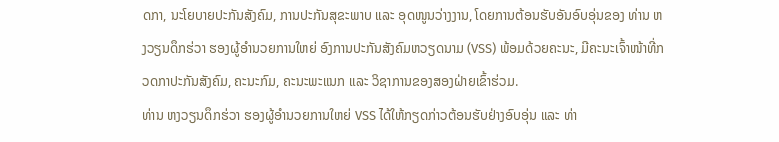ດກາ, ນະໂຍບາຍປະກັນສັງຄົມ, ການປະກັນສຸຂະພາບ ແລະ ອຸດໜູນວ່າງງານ, ໂດຍການຕ້ອນຮັບອັນອົບອຸ່ນຂອງ ທ່ານ ຫງວຽນດຶກຮ່ວາ ຮອງຜູ້ອໍານວຍການໃຫຍ່ ອົງການປະກັນສັງຄົມຫວຽດນາມ (VSS) ພ້ອມດ້ວຍຄະນະ, ມີຄະນະເຈົ້າໜ້າທີ່ກວດກາປະກັນສັງຄົມ, ຄະນະກົມ, ຄະນະພະແນກ ແລະ ວິຊາການຂອງສອງຝ່າຍເຂົ້າຮ່ວມ.
ທ່ານ ຫງວຽນດຶກຮ່ວາ ຮອງຜູ້ອຳນວຍການໃຫຍ່ VSS ໄດ້ໃຫ້ກຽດກ່າວຕ້ອນຮັບຢ່າງອົບອຸ່ນ ແລະ ທ່າ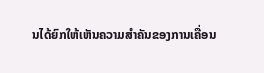ນໄດ້ຍົກໃຫ້ເຫັນຄວາມສຳຄັນຂອງການເຄື່ອນ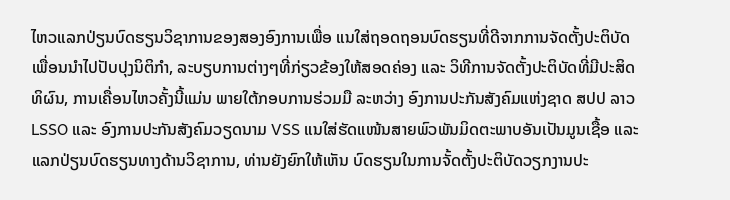ໄຫວແລກປ່ຽນບົດຮຽນວິຊາການຂອງສອງອົງການເພື່ອ ແນໃສ່ຖອດຖອນບົດຮຽນທີ່ດີຈາກການຈັດຕັ້ງປະຕິບັດເພື່ອນນຳໄປປັບປຸງນິຕິກໍາ, ລະບຽບການຕ່າງໆທີ່ກ່ຽວຂ້ອງໃຫ້ສອດຄ່ອງ ແລະ ວິທີການຈັດຕັ້ງປະຕິບັດທີ່ມີປະສິດທິຜົນ, ການເຄື່ອນໄຫວຄັ້ງນີ້ແມ່ນ ພາຍໃຕ້ກອບການຮ່ວມມື ລະຫວ່າງ ອົງການປະກັນສັງຄົມແຫ່ງຊາດ ສປປ ລາວ LSSO ແລະ ອົງການປະກັນສັງຄົມວຽດນາມ VSS ແນໃສ່ຮັດແໜ້ນສາຍພົວພັນມິດຕະພາບອັນເປັນມູນເຊື້ອ ແລະ ແລກປ່ຽນບົດຮຽນທາງດ້ານວິຊາການ, ທ່ານຍັງຍົກໃຫ້ເຫັນ ບົດຮຽນໃນການຈັ້ດຕັ້ງປະຕິບັດວຽກງານປະ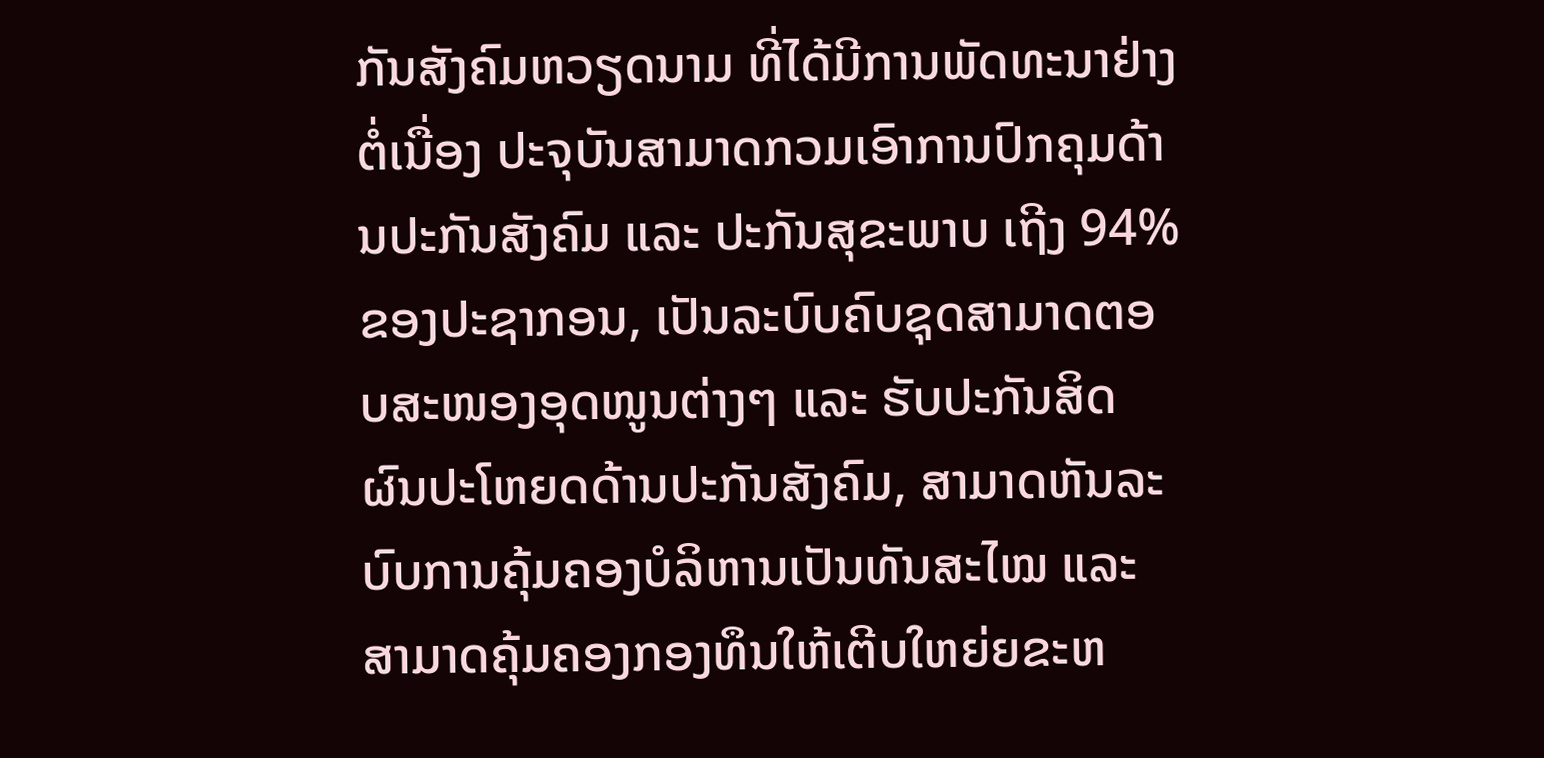ກັນສັງຄົມຫວຽດນາມ ທີ່ໄດ້ມີການພັດທະນາຢ່າງຕໍ່ເນື່ອງ ປະຈຸບັນສາມາດກວມເອົາການປົກຄຸມດ້ານປະກັນສັງຄົມ ແລະ ປະກັນສຸຂະພາບ ເຖີງ 94%ຂອງປະຊາກອນ, ເປັນລະບົບຄົບຊຸດສາມາດຕອບສະໜອງອຸດໜູນຕ່າງໆ ແລະ ຮັບປະກັນສິດຜົນປະໂຫຍດດ້ານປະກັນສັງຄົມ, ສາມາດຫັນລະບົບການຄຸ້ມຄອງບໍລິຫານເປັນທັນສະໄໝ ແລະ ສາມາດຄຸ້ມຄອງກອງທຶນໃຫ້ເຕີບໃຫຍ່ຍຂະຫ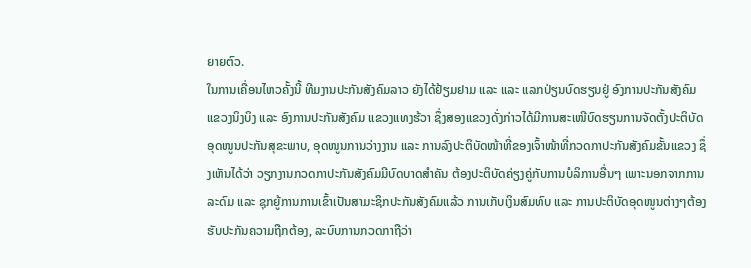ຍາຍຕົວ.
ໃນການເຄື່ອນໄຫວຄັ້ງນີ້ ທີມງານປະກັນສັງຄົມລາວ ຍັງໄດ້ຢ້ຽມຢາມ ແລະ ແລະ ແລກປ່ຽນບົດຮຽນຢູ່ ອົງການປະກັນສັງຄົມ ແຂວງນິງບິງ ແລະ ອົງການປະກັນສັງຄົມ ແຂວງແທງຮ້ວາ ຊຶ່ງສອງແຂວງດັ່ງກ່າວໄດ້ມີການສະເໜີບົດຮຽນການຈັດຕັ້ງປະຕິບັດອຸດໜູນປະກັນສຸຂະພາບ, ອຸດໜູນການວ່າງງານ ແລະ ການລົງປະຕິບັດໜ້າທີ່ຂອງເຈົ້າໜ້າທີ່ກວດກາປະກັນສັງຄົມຂັ້ນແຂວງ ຊຶ່ງເຫັນໄດ້ວ່າ ວຽກງານກວດກາປະກັນສັງຄົມມີບົດບາດສຳຄັນ ຕ້ອງປະຕິບັດຄ່ຽງຄູ່ກັບການບໍລິການອື່ນໆ ເພາະນອກຈາກການລະດົມ ແລະ ຊຸກຍູ້ການການເຂົ້າເປັນສາມະຊິກປະກັນສັງຄົມແລ້ວ ການເກັບເງິນສົມທົບ ແລະ ການປະຕິບັດອຸດໜູນຕ່າງໆຕ້ອງຮັບປະກັນຄວາມຖືກຕ້ອງ, ລະບົບການກວດກາຖືວ່າ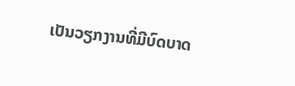ເປັນວຽກງານທີ່ມີບົດບາດ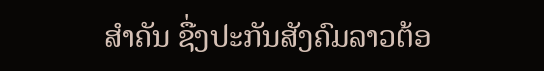ສຳຄັນ ຊື່ງປະກັນສັງຄົມລາວຕ້ອ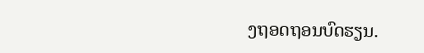ງຖອດຖອນບົດຮຽນ.